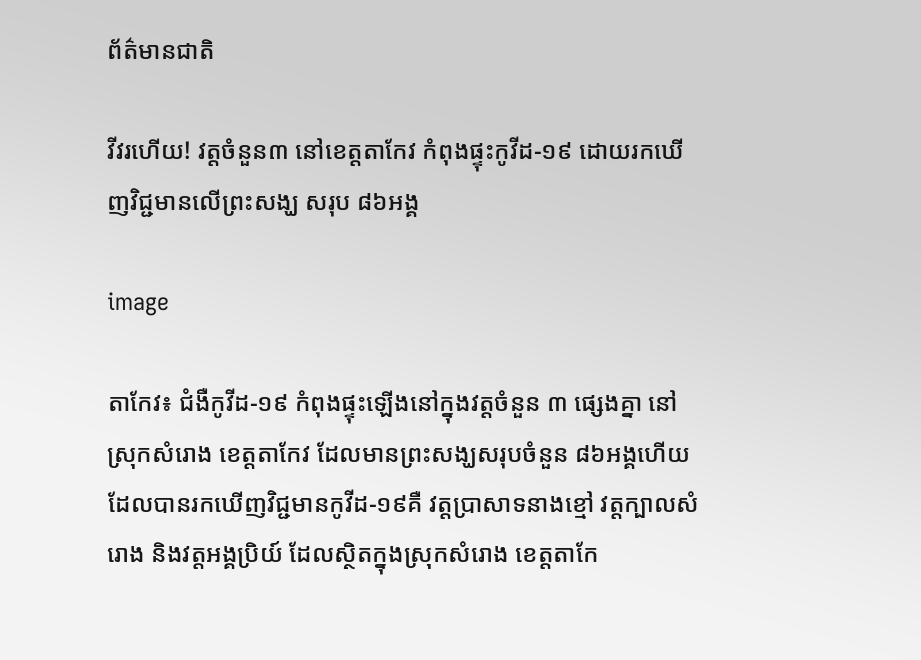ព័ត៌មានជាតិ

វីវរហើយ! វត្តចំនួន៣ នៅខេត្តតាកែវ កំពុងផ្ទុះកូវីដ-១៩ ដោយរកឃើញវិជ្ជមានលើព្រះសង្ឃ សរុប ៨៦អង្គ

image

តាកែវ៖ ជំងឺកូវីដ-១៩ កំពុងផ្ទុះឡើងនៅក្នុងវត្តចំនួន ៣ ផ្សេងគ្នា នៅស្រុកសំរោង ខេត្តតាកែវ ដែលមានព្រះសង្ឃសរុបចំនួន ៨៦អង្គហើយ ដែលបានរកឃើញវិជ្ជមានកូវីដ-១៩គឺ វត្តប្រាសាទនាងខ្មៅ វត្តក្បាលសំរោង និងវត្តអង្គប្រិយ៍ ដែលស្ថិតក្នុងស្រុកសំរោង ខេត្តតាកែ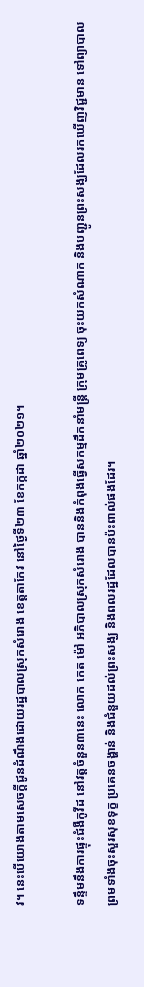វ។ នេះបើយោងតាមសេចក្តីជូនដំណឹងដោយរដ្ឋបាលស្រុកសំរោង ខេត្តតាកែវ នៅថ្ងៃទី២៣ ខែកក្កដា ឆ្នាំ២០២១។

ទន្ទឹមនឹងការផ្ទុះជំងឺកូវីដ នៅវត្តចំនួន៣នេះ លោក កេត ម៉ៅ អភិបាលស្រុកសំរោង បាននិងកំពុងធ្វើសកម្មដឹកនាំមន្ត្រី ក្រុមគ្រូពេទ្យ ចុះយកសំណាក និងបញ្ជូនព្រះសង្ឃដែលរកឃើញវិជ្ជមាន ទៅព្យាបាល ព្រមទាំងចុះសួរសុខទុក្ខ ប្រគេនចង្ហាន់ និងជំនួយដល់ព្រះសង្ឃ និងពលរដ្ឋដែលបានប៉ះពាល់ផងដែរ។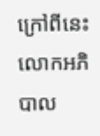ក្រៅពីនេះ លោកអភិបាល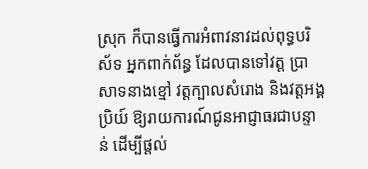ស្រុក ក៏បានធ្វើការអំពាវនាវដល់ពុទ្ធបរិស័ទ អ្នកពាក់ព័ន្ធ ដែលបានទៅវត្ត ប្រាសាទនាងខ្មៅ វត្តក្បាលសំរោង និងវត្តអង្គប្រិយ៍ ឱ្យរាយការណ៍ជូនអាជ្ញាធរជាបន្ទាន់ ដើម្បីផ្តល់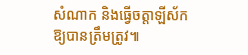សំណាក និងធ្វើចត្តាឡីស័កឱ្យបានត្រឹមត្រូវ៕